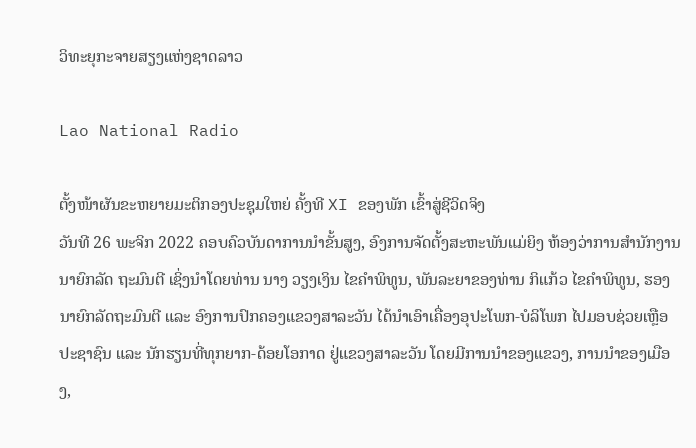ວິທະຍຸກະຈາຍສຽງແຫ່ງຊາດລາວ

Lao National Radio

ຕັ້ງໜ້າຜັນຂະຫຍາຍມະຕິກອງປະຊຸມໃຫຍ່ ຄັ້ງທີ XI ຂອງພັກ ເຂົ້າສູ່ຊີວິດຈິງ
ວັນທີ 26 ພະຈິກ 2022 ຄອບຄົວບັນດາການນຳຂັ້ນສູງ, ອົງການຈັດຕັ້ງສະຫະພັນແມ່ຍິງ ຫ້ອງວ່າການສຳນັກງານນາຍົກລັດ ຖະມົນຕີ ເຊິ່ງນຳໂດຍທ່ານ ນາງ ວຽງເງິນ ໄຂຄຳພິທູນ, ພັນລະຍາຂອງທ່ານ ກິແກ້ວ ໄຂຄຳພິທູນ, ຮອງນາຍົກລັດຖະມົນຕີ ແລະ ອົງການປົກຄອງແຂວງສາລະວັນ ໄດ້ນຳເອົາເຄື່ອງອຸປະໂພກ-ບໍລິໂພກ ໄປມອບຊ່ວຍເຫຼືອປະຊາຊົນ ແລະ ນັກຮຽນທີ່ທຸກຍາກ-ດ້ອຍໂອກາດ ຢູ່ແຂວງສາລະວັນ ໂດຍມີການນຳຂອງແຂວງ, ການນຳຂອງເມືອງ,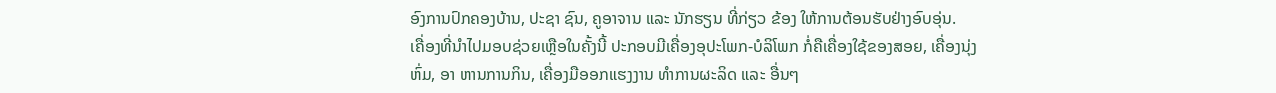ອົງການປົກຄອງບ້ານ, ປະຊາ ຊົນ, ຄູອາຈານ ແລະ ນັກຮຽນ ທີ່ກ່ຽວ ຂ້ອງ ໃຫ້ການຕ້ອນຮັບຢ່າງອົບອຸ່ນ.
ເຄື່ອງທີ່ນຳໄປມອບຊ່ວຍເຫຼືອໃນຄັ້ງນີ້ ປະກອບມີເຄື່ອງອຸປະໂພກ-ບໍລິໂພກ ກໍ່ຄືເຄື່ອງໃຊ້ຂອງສອຍ, ເຄື່ອງນຸ່ງຫົ່ມ, ອາ ຫານການກິນ, ເຄື່ອງມືອອກແຮງງານ ທຳການຜະລິດ ແລະ ອື່ນໆ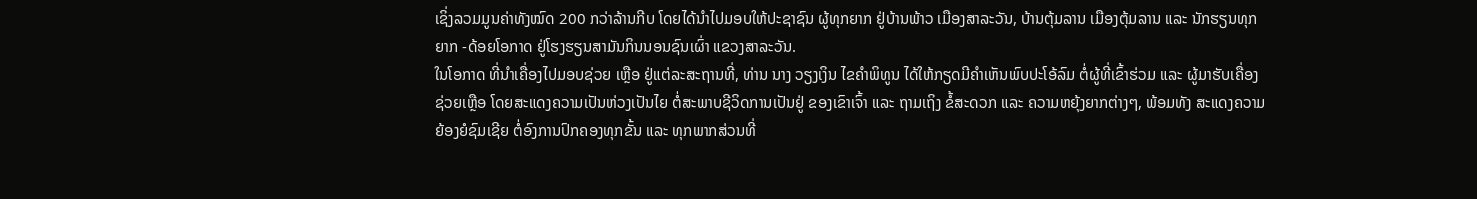ເຊິ່ງລວມມູນຄ່າທັງໝົດ 200 ກວ່າລ້ານກີບ ໂດຍໄດ້ນຳໄປມອບໃຫ້ປະຊາຊົນ ຜູ້ທຸກຍາກ ຢູ່ບ້ານພ້າວ ເມືອງສາລະວັນ, ບ້ານຕຸ້ມລານ ເມືອງຕຸ້ມລານ ແລະ ນັກຮຽນທຸກຍາກ -ດ້ອຍໂອກາດ ຢູ່ໂຮງຮຽນສາມັນກິນນອນຊົນເຜົ່າ ແຂວງສາລະວັນ.
ໃນໂອກາດ ທີ່ນຳເຄື່ອງໄປມອບຊ່ວຍ ເຫຼືອ ຢູ່ແຕ່ລະສະຖານທີ່, ທ່ານ ນາງ ວຽງເງິນ ໄຂຄຳພິທູນ ໄດ້ໃຫ້ກຽດມີຄຳເຫັນພົບປະໂອ້ລົມ ຕໍ່ຜູ້ທີ່ເຂົ້າຮ່ວມ ແລະ ຜູ້ມາຮັບເຄື່ອງຊ່ວຍເຫຼືອ ໂດຍສະແດງຄວາມເປັນຫ່ວງເປັນໄຍ ຕໍ່ສະພາບຊີວິດການເປັນຢູ່ ຂອງເຂົາເຈົ້າ ແລະ ຖາມເຖິງ ຂໍ້ສະດວກ ແລະ ຄວາມຫຍຸ້ງຍາກຕ່າງໆ, ພ້ອມທັງ ສະແດງຄວາມຍ້ອງຍໍຊົມເຊີຍ ຕໍ່ອົງການປົກຄອງທຸກຂັ້ນ ແລະ ທຸກພາກສ່ວນທີ່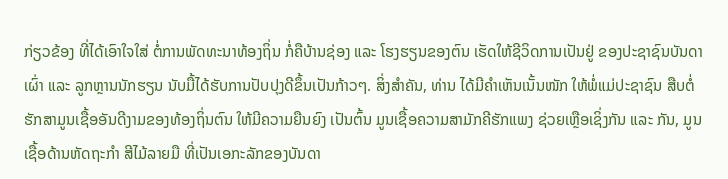ກ່ຽວຂ້ອງ ທີ່ໄດ້ເອົາໃຈໃສ່ ຕໍ່ການພັດທະນາທ້ອງຖິ່ນ ກໍ່ຄືບ້ານຊ່ອງ ແລະ ໂຮງຮຽນຂອງຕົນ ເຮັດໃຫ້ຊີວິດການເປັນຢູ່ ຂອງປະຊາຊົນບັນດາເຜົ່າ ແລະ ລູກຫຼານນັກຮຽນ ນັບມື້ໄດ້ຮັບການປັບປຸງດີຂຶ້ນເປັນກ້າວໆ. ສິ່ງສຳຄັນ, ທ່ານ ໄດ້ມີຄໍາເຫັນເນັ້ນໜັກ ໃຫ້ພໍ່ແມ່ປະຊາຊົນ ສືບຕໍ່ຮັກສາມູນເຊື້ອອັນດີງາມຂອງທ້ອງຖິ່ນຕົນ ໃຫ້ມີຄວາມຍືນຍົງ ເປັນຕົ້ນ ມູນເຊື້ອຄວາມສາມັກຄີຮັກແພງ ຊ່ວຍເຫຼືອເຊິ່ງກັນ ແລະ ກັນ, ມູນເຊື້ອດ້ານຫັດຖະກຳ ສີໄມ້ລາຍມື ທີ່ເປັນເອກະລັກຂອງບັນດາ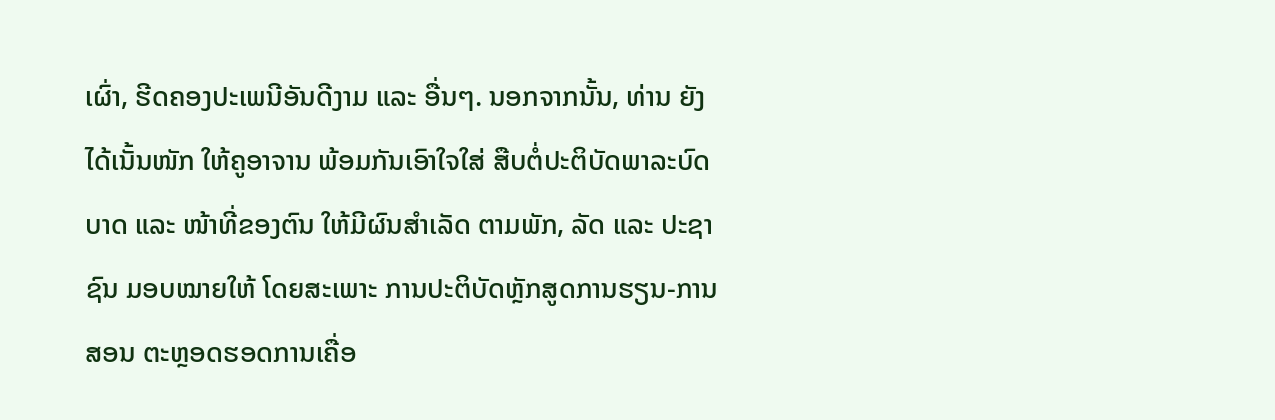ເຜົ່າ, ຮີດຄອງປະເພນີອັນດີງາມ ແລະ ອື່ນໆ. ນອກຈາກນັ້ນ, ທ່ານ ຍັງໄດ້ເນັ້ນໜັກ ໃຫ້ຄູອາຈານ ພ້ອມກັນເອົາໃຈໃສ່ ສືບຕໍ່ປະຕິບັດພາລະບົດບາດ ແລະ ໜ້າທີ່ຂອງຕົນ ໃຫ້ມີຜົນສຳເລັດ ຕາມພັກ, ລັດ ແລະ ປະຊາ ຊົນ ມອບໝາຍໃຫ້ ໂດຍສະເພາະ ການປະຕິບັດຫຼັກສູດການຮຽນ-ການສອນ ຕະຫຼອດຮອດການເຄື່ອ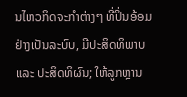ນໄຫວກິດຈະກໍາຕ່າງໆ ທີ່ປິ່ນອ້ອມ ຢ່າງເປັນລະບົບ, ມີປະສິດທິພາບ ແລະ ປະສິດທິຜົນ; ໃຫ້ລູກຫຼານ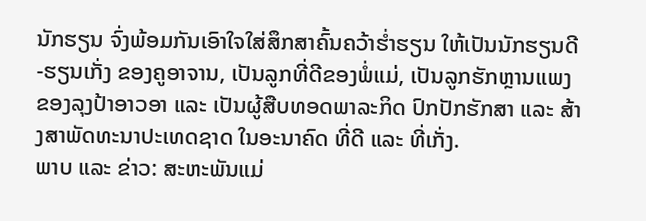ນັກຮຽນ ຈົ່ງພ້ອມກັນເອົາໃຈໃສ່ສຶກສາຄົ້ນຄວ້າຮໍ່າຮຽນ ໃຫ້ເປັນນັກຮຽນດີ-ຮຽນເກັ່ງ ຂອງຄູອາຈານ, ເປັນລູກທີ່ດີຂອງພໍ່ແມ່, ເປັນລູກຮັກຫຼານແພງ ຂອງລຸງປ້າອາວອາ ແລະ ເປັນຜູ້ສືບທອດພາລະກິດ ປົກປັກຮັກສາ ແລະ ສ້າງສາພັດທະນາປະເທດຊາດ ໃນອະນາຄົດ ທີ່ດີ ແລະ ທີ່ເກັ່ງ.
ພາບ ແລະ ຂ່າວ: ສະຫະພັນແມ່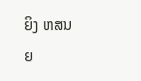ຍິງ ຫສນຍ